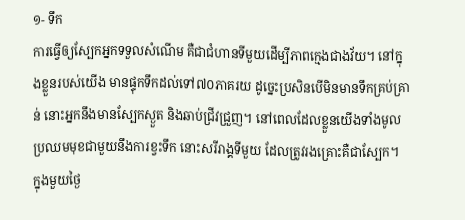១- ទឹក
ការធ្វើឲ្យស្បែកអ្នកទទួលសំណើម គឺជាជំហានទីមួយដើម្បីភាពក្មេងជាងវ័យ។ នៅក្នុងខ្លួនរបស់យើង មានផ្ទុកទឹកដល់ទៅ៧០ភាគរយ ដូច្នេះប្រសិនបើមិនមានទឹកគ្រប់គ្រាន់ នោះអ្នកនឹងមានស្បែកស្ងួត និងឆាប់ជ្រីវជ្រួញ។ នៅពេលដែលខ្លួនយើងទាំងមូល ប្រឈមមុខជាមួយនឹងការខ្វះទឹក នោះសរីរាង្គទីមួយ ដែលត្រូវរងគ្រោះគឺជាស្បែក។
ក្នុងមួយថ្ងៃ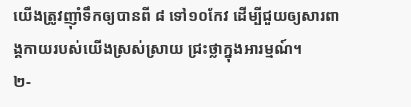យើងត្រូវញ៉ាំទឹកឲ្យបានពី ៨ ទៅ១០កែវ ដើម្បីជួយឲ្យសារពាង្គកាយរបស់យើងស្រស់ស្រាយ ជ្រះថ្លាក្នុងអារម្មណ៍។
២-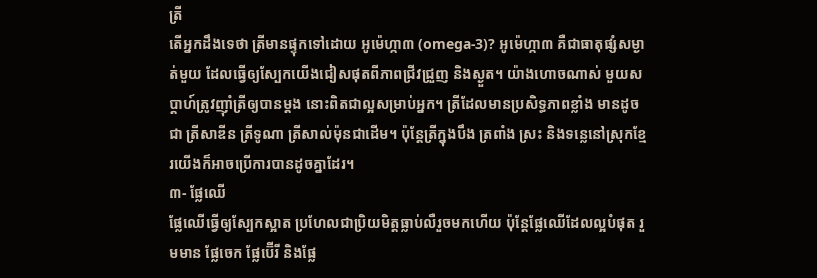ត្រី
តើអ្នកដឹងទេថា ត្រីមានផ្ទុកទៅដោយ អូម៉េហ្កា៣ (omega-3)? អូម៉េហ្កា៣ គឺជាធាតុផ្សំសម្ងាត់មួយ ដែលធ្វើឲ្យស្បែកយើងជៀសផុតពីភាពជ្រីវជ្រួញ និងស្ងួត។ យ៉ាងហោចណាស់ មួយសប្ដាហ៍ត្រូវញ៉ាំត្រីឲ្យបានម្ដង នោះពិតជាល្អសម្រាប់អ្នក។ ត្រីដែលមានប្រសិទ្ធភាពខ្លាំង មានដូចជា ត្រីសាឌីន ត្រីទូណា ត្រីសាល់ម៉ុនជាដើម។ ប៉ុន្ដែត្រីក្នុងបឹង ត្រពាំង ស្រះ និងទន្លេនៅស្រុកខ្មែរយើងក៏អាចប្រើការបានដូចគ្នាដែរ។
៣- ផ្លែឈើ
ផ្លែឈើធ្វើឲ្យស្បែកស្អាត ប្រហែលជាប្រិយមិត្តធ្លាប់លឺរួចមកហើយ ប៉ុន្ដែផ្លែឈើដែលល្អបំផុត រួមមាន ផ្លែចេក ផ្លែប៊ើរី និងផ្លែ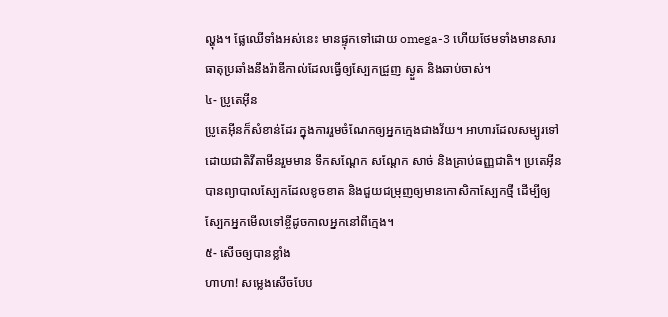ល្ហុង។ ផ្លែឈើទាំងអស់នេះ មានផ្ទុកទៅដោយ omega-3 ហើយថែមទាំងមានសារធាតុប្រឆាំងនឹងរ៉ាឌីកាល់ដែលធ្វើឲ្យស្បែកជ្រួញ ស្ងួត និងឆាប់ចាស់។
៤- ប្រូតេអ៊ីន
ប្រូតេអ៊ីនក៏សំខាន់ដែរ ក្នុងការរួមចំណែកឲ្យអ្នកក្មេងជាងវ័យ។ អាហារដែលសម្បូរទៅដោយជាតិវីតាមីនរួមមាន ទឹកសណ្ដែក សណ្ដែក សាច់ និងគ្រាប់ធញ្ញជាតិ។ ប្រតេអ៊ីន បានព្យាបាលស្បែកដែលខូចខាត និងជួយជម្រុញឲ្យមានកោសិកាស្បែកថ្មី ដើម្បីឲ្យស្បែកអ្នកមើលទៅខ្ចីដូចកាលអ្នកនៅពីក្មេង។
៥- សើចឲ្យបានខ្លាំង
ហាហា! សម្លេងសើចបែប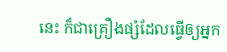នេះ ក៏ជាគ្រឿងផ្សំដែលធ្វើឲ្យអ្នក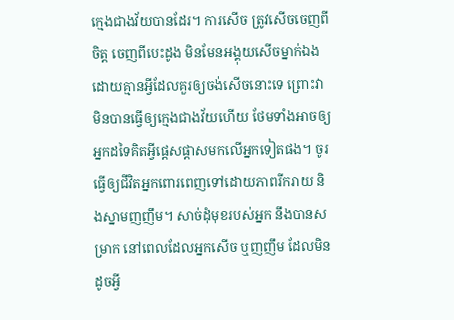ក្មេងជាងវ័យបានដែរ។ ការសើច ត្រូវសើចចេញពីចិត្ត ចេញពីបេះដូង មិនមែនអង្គុយសើចម្នាក់ឯងដោយគ្មានអ្វីដែលគួរឲ្យចង់សើចនោះទេ ព្រោះវាមិនបានធ្វើឲ្យក្មេងជាងវ័យហើយ ថែមទាំងអាចឲ្យអ្នកដទៃគិតអ្វីផ្ដេសផ្ដាសមកលើអ្នកទៀតផង។ ចូរធ្វើឲ្យជីវិតអ្នកពោរពេញទៅដោយភាពរីករាយ និងស្នាមញញឹម។ សាច់ដុំមុខរបស់អ្នក នឹងបានសម្រាក នៅពេលដែលអ្នកសើច ឬញញឹម ដែលមិនដូចអ្វី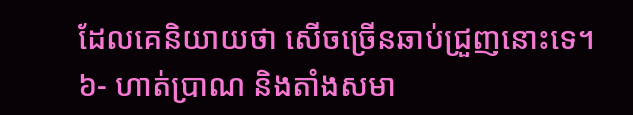ដែលគេនិយាយថា សើចច្រើនឆាប់ជ្រួញនោះទេ។
៦- ហាត់ប្រាណ និងតាំងសមា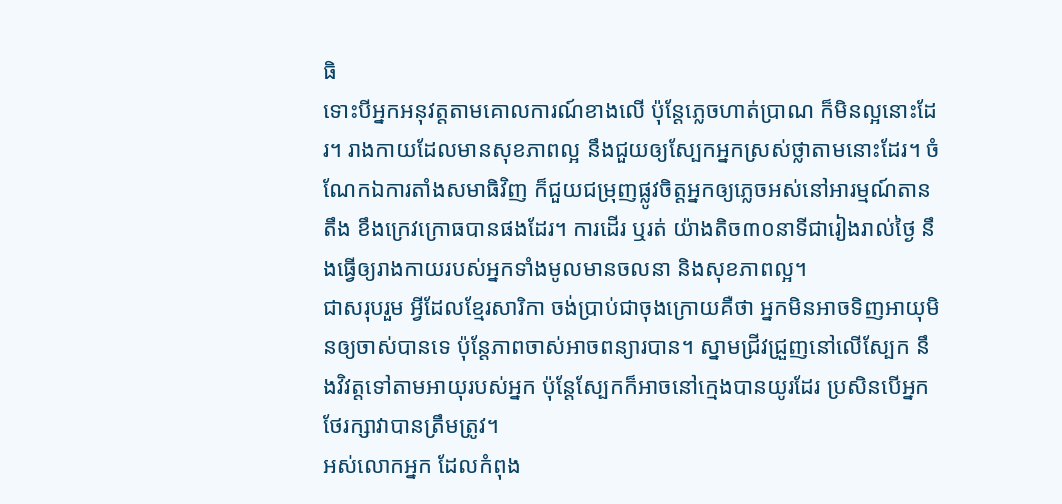ធិ
ទោះបីអ្នកអនុវត្តតាមគោលការណ៍ខាងលើ ប៉ុន្ដែភ្លេចហាត់ប្រាណ ក៏មិនល្អនោះដែរ។ រាងកាយដែលមានសុខភាពល្អ នឹងជួយឲ្យស្បែកអ្នកស្រស់ថ្លាតាមនោះដែរ។ ចំណែកឯការតាំងសមាធិវិញ ក៏ជួយជម្រុញផ្លូវចិត្តអ្នកឲ្យភ្លេចអស់នៅអារម្មណ៍តានតឹង ខឹងក្រេវក្រោធបានផងដែរ។ ការដើរ ឬរត់ យ៉ាងតិច៣០នាទីជារៀងរាល់ថ្ងៃ នឹងធ្វើឲ្យរាងកាយរបស់អ្នកទាំងមូលមានចលនា និងសុខភាពល្អ។
ជាសរុបរួម អ្វីដែលខ្មែរសារិកា ចង់ប្រាប់ជាចុងក្រោយគឺថា អ្នកមិនអាចទិញអាយុមិនឲ្យចាស់បានទេ ប៉ុន្ដែភាពចាស់អាចពន្យារបាន។ ស្នាមជ្រីវជ្រួញនៅលើស្បែក នឹងវិវត្តទៅតាមអាយុរបស់អ្នក ប៉ុន្ដែស្បែកក៏អាចនៅក្មេងបានយូរដែរ ប្រសិនបើអ្នកថែរក្សាវាបានត្រឹមត្រូវ។
អស់លោកអ្នក ដែលកំពុង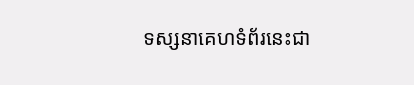ទស្សនាគេហទំព័រនេះជា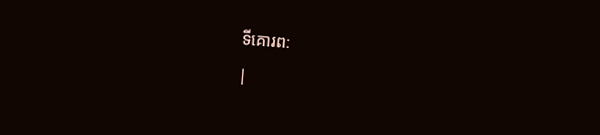ទីគោរព:
|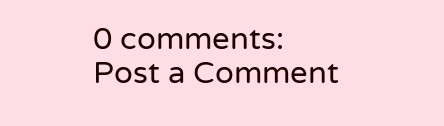0 comments:
Post a Comment